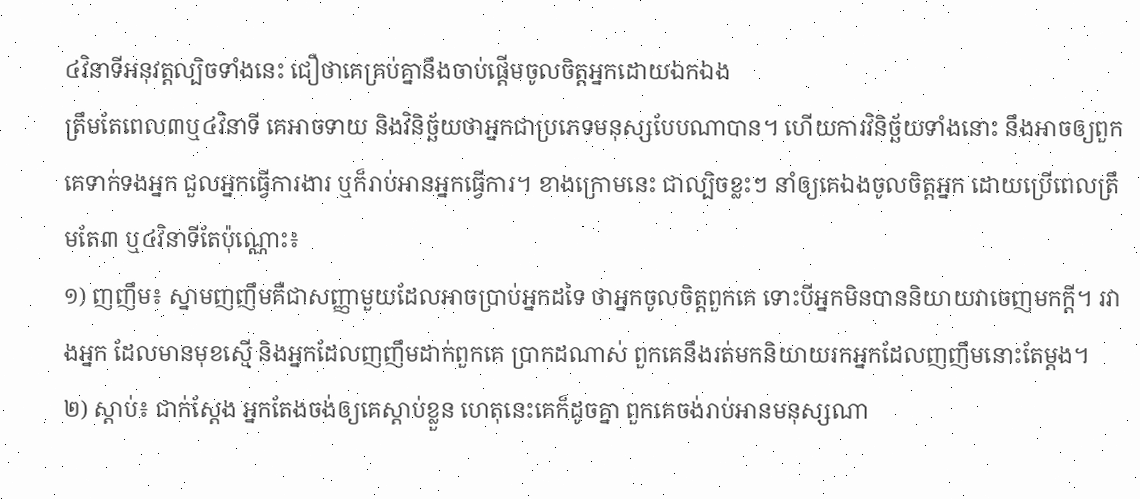៤វិនាទីអនុវត្តល្បិចទាំងនេះ ជឿថាគេគ្រប់គ្នានឹងចាប់ផ្ដើមចូលចិត្តអ្នកដោយឯកឯង
ត្រឹមតែពេល៣ឬ៤វិនាទី គេអាចទាយ និងវិនិច្ឆ័យថាអ្នកជាប្រភេទមនុស្សបែបណាបាន។ ហើយការវិនិច្ឆ័យទាំងនោះ នឹងអាចឲ្យពួកគេទាក់ទងអ្នក ជួលអ្នកធ្វើការងារ ឬក៏រាប់អានអ្នកធ្វើការ។ ខាងក្រោមនេះ ជាល្បិចខ្លះៗ នាំឲ្យគេឯងចូលចិត្តអ្នក ដោយប្រើពេលត្រឹមតែ៣ ឬ៤វិនាទីតែប៉ុណ្ណោះ៖
១) ញញឹម៖ ស្នាមញញឹមគឺជាសញ្ញាមួយដែលអាចប្រាប់អ្នកដទៃ ថាអ្នកចូលចិត្តពួកគេ ទោះបីអ្នកមិនបាននិយាយវាចេញមកក្ដី។ រវាងអ្នក ដែលមានមុខស្មើ និងអ្នកដែលញញឹមដាក់ពួកគេ ប្រាកដណាស់ ពួកគេនឹងរត់មកនិយាយរកអ្នកដែលញញឹមនោះតែម្ដង។
២) ស្ដាប់៖ ជាក់ស្ដែង អ្នកតែងចង់ឲ្យគេស្ដាប់ខ្លួន ហេតុនេះគេក៏ដូចគ្នា ពួកគេចង់រាប់អានមនុស្សណា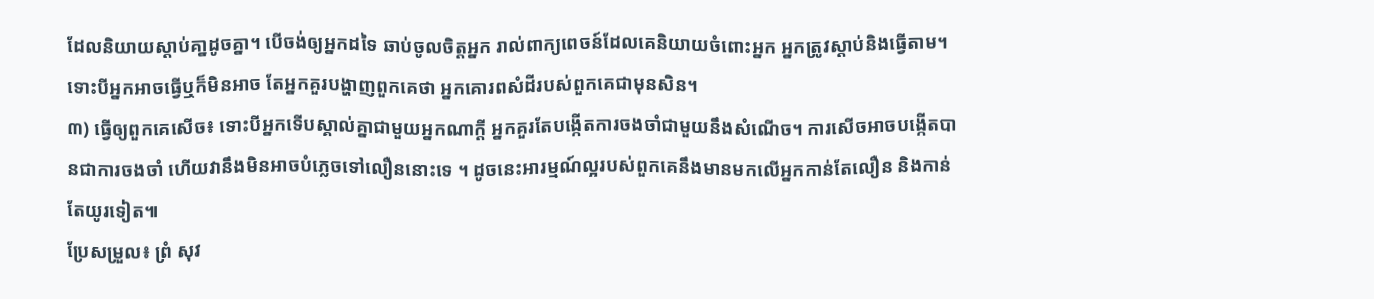ដែលនិយាយស្ដាប់គា្នដូចគ្នា។ បើចង់ឲ្យអ្នកដទៃ ឆាប់ចូលចិត្តអ្នក រាល់ពាក្យពេចន៍ដែលគេនិយាយចំពោះអ្នក អ្នកត្រូវស្ដាប់និងធ្វើតាម។ ទោះបីអ្នកអាចធ្វើឬក៏មិនអាច តែអ្នកគួរបង្ហាញពួកគេថា អ្នកគោរពសំដីរបស់ពួកគេជាមុនសិន។
៣) ធ្វើឲ្យពួកគេសើច៖ ទោះបីអ្នកទើបស្គាល់គ្នាជាមួយអ្នកណាក្ដី អ្នកគួរតែបង្កើតការចងចាំជាមួយនឹងសំណើច។ ការសើចអាចបង្កើតបានជាការចងចាំ ហើយវានឹងមិនអាចបំភ្លេចទៅលឿននោះទេ ។ ដូចនេះអារម្មណ៍ល្អរបស់ពួកគេនឹងមានមកលើអ្នកកាន់តែលឿន និងកាន់តែយូរទៀត៕
ប្រែសម្រួល៖ ព្រំ សុវ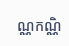ណ្ណកណ្ណិ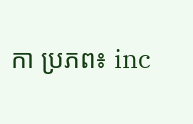កា ប្រភព៖ inc